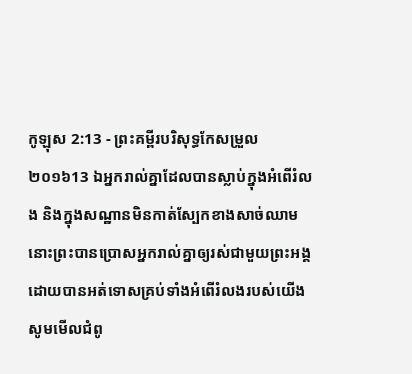កូឡុស 2:13 - ព្រះគម្ពីរបរិសុទ្ធកែសម្រួល ២០១៦13 ឯអ្នករាល់គ្នាដែលបានស្លាប់ក្នុងអំពើរំលង និងក្នុងសណ្ឋានមិនកាត់ស្បែកខាងសាច់ឈាម នោះព្រះបានប្រោសអ្នករាល់គ្នាឲ្យរស់ជាមួយព្រះអង្គ ដោយបានអត់ទោសគ្រប់ទាំងអំពើរំលងរបស់យើង សូមមើលជំពូ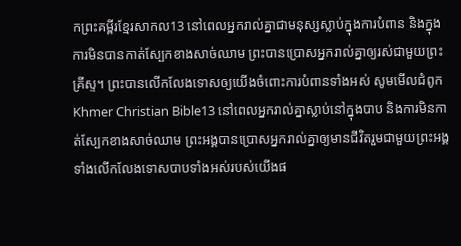កព្រះគម្ពីរខ្មែរសាកល13 នៅពេលអ្នករាល់គ្នាជាមនុស្សស្លាប់ក្នុងការបំពាន និងក្នុងការមិនបានកាត់ស្បែកខាងសាច់ឈាម ព្រះបានប្រោសអ្នករាល់គ្នាឲ្យរស់ជាមួយព្រះគ្រីស្ទ។ ព្រះបានលើកលែងទោសឲ្យយើងចំពោះការបំពានទាំងអស់ សូមមើលជំពូកKhmer Christian Bible13 នៅពេលអ្នករាល់គ្នាស្លាប់នៅក្នុងបាប និងការមិនកាត់ស្បែកខាងសាច់ឈាម ព្រះអង្គបានប្រោសអ្នករាល់គ្នាឲ្យមានជីវិតរួមជាមួយព្រះអង្គ ទាំងលើកលែងទោសបាបទាំងអស់របស់យើងផ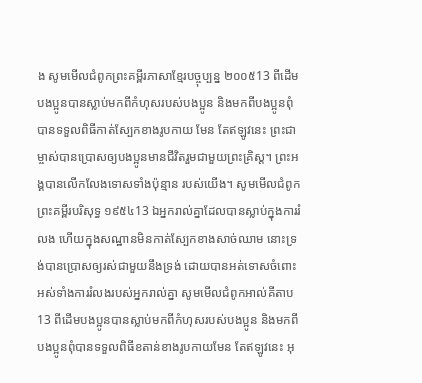ង សូមមើលជំពូកព្រះគម្ពីរភាសាខ្មែរបច្ចុប្បន្ន ២០០៥13 ពីដើម បងប្អូនបានស្លាប់មកពីកំហុសរបស់បងប្អូន និងមកពីបងប្អូនពុំបានទទួលពិធីកាត់ស្បែកខាងរូបកាយ មែន តែឥឡូវនេះ ព្រះជាម្ចាស់បានប្រោសឲ្យបងប្អូនមានជីវិតរួមជាមួយព្រះគ្រិស្ត។ ព្រះអង្គបានលើកលែងទោសទាំងប៉ុន្មាន របស់យើង។ សូមមើលជំពូកព្រះគម្ពីរបរិសុទ្ធ ១៩៥៤13 ឯអ្នករាល់គ្នាដែលបានស្លាប់ក្នុងការរំលង ហើយក្នុងសណ្ឋានមិនកាត់ស្បែកខាងសាច់ឈាម នោះទ្រង់បានប្រោសឲ្យរស់ជាមួយនឹងទ្រង់ ដោយបានអត់ទោសចំពោះអស់ទាំងការរំលងរបស់អ្នករាល់គ្នា សូមមើលជំពូកអាល់គីតាប13 ពីដើមបងប្អូនបានស្លាប់មកពីកំហុសរបស់បងប្អូន និងមកពីបងប្អូនពុំបានទទួលពិធីខតាន់ខាងរូបកាយមែន តែឥឡូវនេះ អុ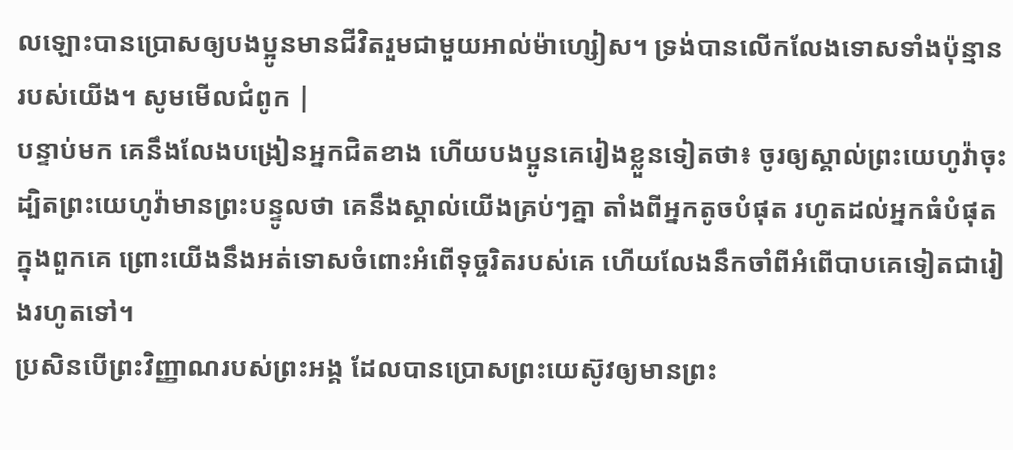លឡោះបានប្រោសឲ្យបងប្អូនមានជីវិតរួមជាមួយអាល់ម៉ាហ្សៀស។ ទ្រង់បានលើកលែងទោសទាំងប៉ុន្មានរបស់យើង។ សូមមើលជំពូក |
បន្ទាប់មក គេនឹងលែងបង្រៀនអ្នកជិតខាង ហើយបងប្អូនគេរៀងខ្លួនទៀតថា៖ ចូរឲ្យស្គាល់ព្រះយេហូវ៉ាចុះ ដ្បិតព្រះយេហូវ៉ាមានព្រះបន្ទូលថា គេនឹងស្គាល់យើងគ្រប់ៗគ្នា តាំងពីអ្នកតូចបំផុត រហូតដល់អ្នកធំបំផុតក្នុងពួកគេ ព្រោះយើងនឹងអត់ទោសចំពោះអំពើទុច្ចរិតរបស់គេ ហើយលែងនឹកចាំពីអំពើបាបគេទៀតជារៀងរហូតទៅ។
ប្រសិនបើព្រះវិញ្ញាណរបស់ព្រះអង្គ ដែលបានប្រោសព្រះយេស៊ូវឲ្យមានព្រះ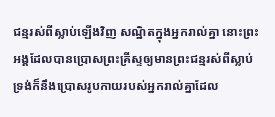ជន្មរស់ពីស្លាប់ឡើងវិញ សណ្ឋិតក្នុងអ្នករាល់គ្នា នោះព្រះអង្គដែលបានប្រោសព្រះគ្រីស្ទឲ្យមានព្រះជន្មរស់ពីស្លាប់ ទ្រង់ក៏នឹងប្រោសរូបកាយរបស់អ្នករាល់គ្នាដែល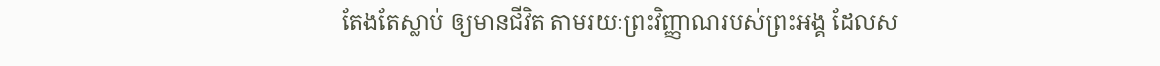តែងតែស្លាប់ ឲ្យមានជីវិត តាមរយៈព្រះវិញ្ញាណរបស់ព្រះអង្គ ដែលស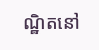ណ្ឋិតនៅ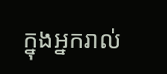ក្នុងអ្នករាល់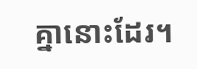គ្នានោះដែរ។